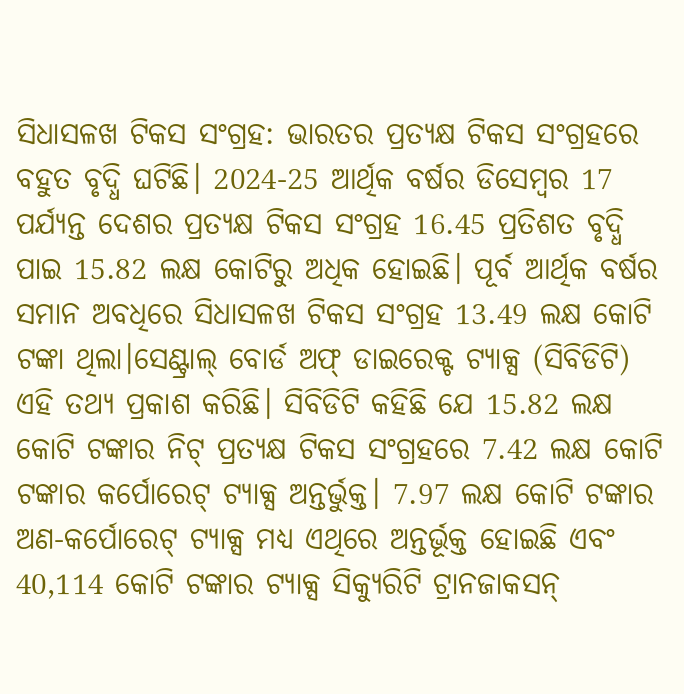ସିଧାସଳଖ ଟିକସ ସଂଗ୍ରହ: ଭାରତର ପ୍ରତ୍ୟକ୍ଷ ଟିକସ ସଂଗ୍ରହରେ ବହୁତ ବୃଦ୍ଧି ଘଟିଛି। 2024-25 ଆର୍ଥିକ ବର୍ଷର ଡିସେମ୍ବର 17 ପର୍ଯ୍ୟନ୍ତ ଦେଶର ପ୍ରତ୍ୟକ୍ଷ ଟିକସ ସଂଗ୍ରହ 16.45 ପ୍ରତିଶତ ବୃଦ୍ଧି ପାଇ 15.82 ଲକ୍ଷ କୋଟିରୁ ଅଧିକ ହୋଇଛି। ପୂର୍ବ ଆର୍ଥିକ ବର୍ଷର ସମାନ ଅବଧିରେ ସିଧାସଳଖ ଟିକସ ସଂଗ୍ରହ 13.49 ଲକ୍ଷ କୋଟି ଟଙ୍କା ଥିଲା।ସେଣ୍ଟ୍ରାଲ୍ ବୋର୍ଡ ଅଫ୍ ଡାଇରେକ୍ଟ ଟ୍ୟାକ୍ସ (ସିବିଡିଟି) ଏହି ତଥ୍ୟ ପ୍ରକାଶ କରିଛି। ସିବିଡିଟି କହିଛି ଯେ 15.82 ଲକ୍ଷ କୋଟି ଟଙ୍କାର ନିଟ୍ ପ୍ରତ୍ୟକ୍ଷ ଟିକସ ସଂଗ୍ରହରେ 7.42 ଲକ୍ଷ କୋଟି ଟଙ୍କାର କର୍ପୋରେଟ୍ ଟ୍ୟାକ୍ସ ଅନ୍ତର୍ଭୁକ୍ତ। 7.97 ଲକ୍ଷ କୋଟି ଟଙ୍କାର ଅଣ-କର୍ପୋରେଟ୍ ଟ୍ୟାକ୍ସ ମଧ୍ୟ ଏଥିରେ ଅନ୍ତର୍ଭୂକ୍ତ ହୋଇଛି ଏବଂ 40,114 କୋଟି ଟଙ୍କାର ଟ୍ୟାକ୍ସ ସିକ୍ୟୁରିଟି ଟ୍ରାନଜାକସନ୍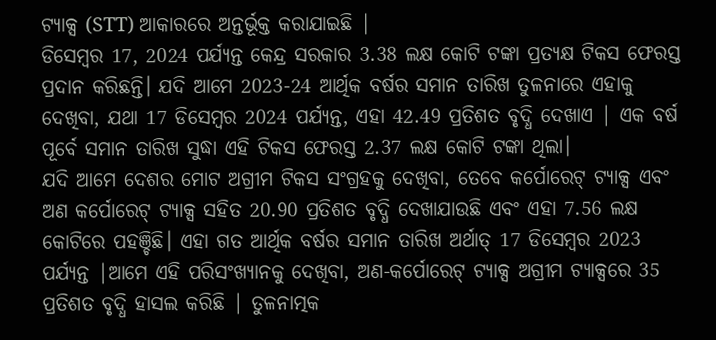ଟ୍ୟାକ୍ସ (STT) ଆକାରରେ ଅନ୍ତର୍ଭୂକ୍ତ କରାଯାଇଛି |
ଡିସେମ୍ବର 17, 2024 ପର୍ଯ୍ୟନ୍ତ କେନ୍ଦ୍ର ସରକାର 3.38 ଲକ୍ଷ କୋଟି ଟଙ୍କା ପ୍ରତ୍ୟକ୍ଷ ଟିକସ ଫେରସ୍ତ ପ୍ରଦାନ କରିଛନ୍ତି। ଯଦି ଆମେ 2023-24 ଆର୍ଥିକ ବର୍ଷର ସମାନ ତାରିଖ ତୁଳନାରେ ଏହାକୁ ଦେଖିବା, ଯଥା 17 ଡିସେମ୍ବର 2024 ପର୍ଯ୍ୟନ୍ତ, ଏହା 42.49 ପ୍ରତିଶତ ବୃଦ୍ଧି ଦେଖାଏ | ଏକ ବର୍ଷ ପୂର୍ବେ ସମାନ ତାରିଖ ସୁଦ୍ଧା ଏହି ଟିକସ ଫେରସ୍ତ 2.37 ଲକ୍ଷ କୋଟି ଟଙ୍କା ଥିଲା।
ଯଦି ଆମେ ଦେଶର ମୋଟ ଅଗ୍ରୀମ ଟିକସ ସଂଗ୍ରହକୁ ଦେଖିବା, ତେବେ କର୍ପୋରେଟ୍ ଟ୍ୟାକ୍ସ ଏବଂ ଅଣ କର୍ପୋରେଟ୍ ଟ୍ୟାକ୍ସ ସହିତ 20.90 ପ୍ରତିଶତ ବୃଦ୍ଧି ଦେଖାଯାଉଛି ଏବଂ ଏହା 7.56 ଲକ୍ଷ କୋଟିରେ ପହଞ୍ଚିଛି। ଏହା ଗତ ଆର୍ଥିକ ବର୍ଷର ସମାନ ତାରିଖ ଅର୍ଥାତ୍ 17 ଡିସେମ୍ବର 2023 ପର୍ଯ୍ୟନ୍ତ |ଆମେ ଏହି ପରିସଂଖ୍ୟାନକୁ ଦେଖିବା, ଅଣ-କର୍ପୋରେଟ୍ ଟ୍ୟାକ୍ସ ଅଗ୍ରୀମ ଟ୍ୟାକ୍ସରେ 35 ପ୍ରତିଶତ ବୃଦ୍ଧି ହାସଲ କରିଛି | ତୁଳନାତ୍ମକ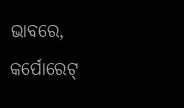ଭାବରେ, କର୍ପୋରେଟ୍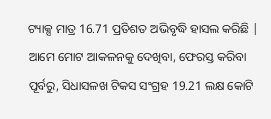ଟ୍ୟାକ୍ସ ମାତ୍ର 16.71 ପ୍ରତିଶତ ଅଭିବୃଦ୍ଧି ହାସଲ କରିଛି | ଆମେ ମୋଟ ଆକଳନକୁ ଦେଖିବା, ଫେରସ୍ତ କରିବା ପୂର୍ବରୁ, ସିଧାସଳଖ ଟିକସ ସଂଗ୍ରହ 19.21 ଲକ୍ଷ କୋଟି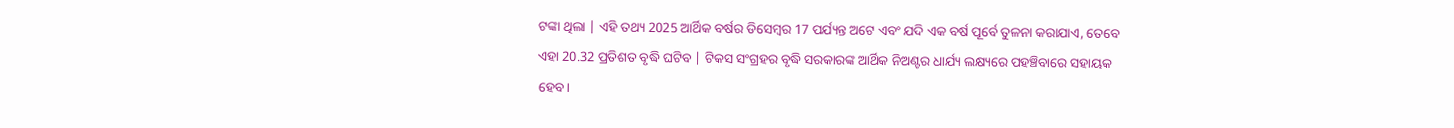ଟଙ୍କା ଥିଲା | ଏହି ତଥ୍ୟ 2025 ଆର୍ଥିକ ବର୍ଷର ଡିସେମ୍ବର 17 ପର୍ଯ୍ୟନ୍ତ ଅଟେ ଏବଂ ଯଦି ଏକ ବର୍ଷ ପୂର୍ବେ ତୁଳନା କରାଯାଏ, ତେବେ ଏହା 20.32 ପ୍ରତିଶତ ବୃଦ୍ଧି ଘଟିବ | ଟିକସ ସଂଗ୍ରହର ବୃଦ୍ଧି ସରକାରଙ୍କ ଆର୍ଥିକ ନିଅଣ୍ଟର ଧାର୍ଯ୍ୟ ଲକ୍ଷ୍ୟରେ ପହଞ୍ଚିବାରେ ସହାୟକ ହେବ।